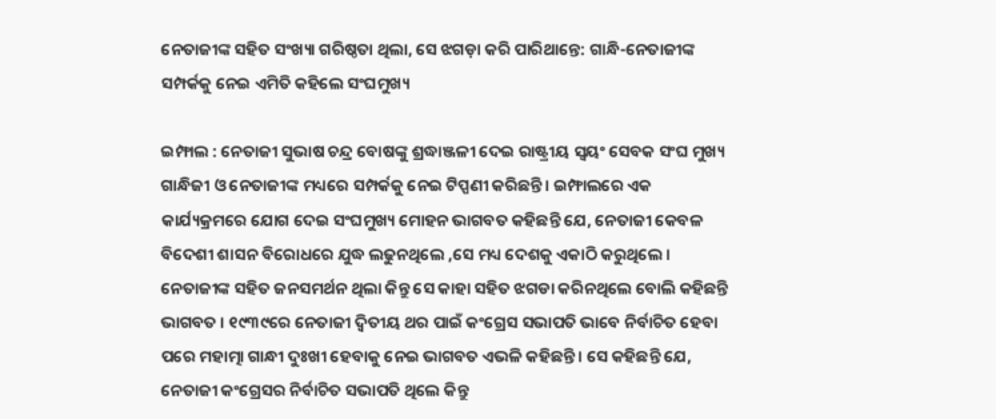ନେତାଜୀଙ୍କ ସହିତ ସଂଖ୍ୟା ଗରିଷ୍ଠତା ଥିଲା, ସେ ଝଗଡ଼ା କରି ପାରିଥାନ୍ତେ: ଗାନ୍ଧି-ନେତାଜୀଙ୍କ ସମ୍ପର୍କକୁ ନେଇ ଏମିତି କହିଲେ ସଂଘମୁଖ୍ୟ

ଇମ୍ଫାଲ : ନେତାଜୀ ସୁଭାଷ ଚନ୍ଦ୍ର ବୋଷଙ୍କୁ ଶ୍ରଦ୍ଧାଞ୍ଜଳୀ ଦେଇ ରାଷ୍ଟ୍ରୀୟ ସ୍ୱୟଂ ସେବକ ସଂଘ ମୁଖ୍ୟ ଗାନ୍ଧିଜୀ ଓ ନେତାଜୀଙ୍କ ମଧ୍ୟରେ ସମ୍ପର୍କକୁ ନେଇ ଟିପ୍ପଣୀ କରିଛନ୍ତି । ଇମ୍ଫାଲରେ ଏକ କାର୍ଯ୍ୟକ୍ରମରେ ଯୋଗ ଦେଇ ସଂଘମୁଖ୍ୟ ମୋହନ ଭାଗବତ କହିଛନ୍ତି ଯେ, ନେତାଜୀ କେବଳ ବିଦେଶୀ ଶାସନ ବିରୋଧରେ ଯୁଦ୍ଧ ଲଢୁନଥିଲେ ,ସେ ମଧ୍ୟ ଦେଶକୁ ଏକାଠି କରୁଥିଲେ । ନେତାଜୀଙ୍କ ସହିତ ଜନସମର୍ଥନ ଥିଲା କିନ୍ତୁ ସେ କାହା ସହିତ ଝଗଡା କରିନଥିଲେ ବୋଲି କହିଛନ୍ତି ଭାଗବତ । ୧୯୩୯ରେ ନେତାଜୀ ଦ୍ୱିତୀୟ ଥର ପାଇଁ କଂଗ୍ରେସ ସଭାପତି ଭାବେ ନିର୍ବାଚିତ ହେବା ପରେ ମହାତ୍ମା ଗାନ୍ଧୀ ଦୁଃଖୀ ହେବାକୁ ନେଇ ଭାଗବତ ଏଭଳି କହିଛନ୍ତି । ସେ କହିଛନ୍ତି ଯେ, ନେତାଜୀ କଂଗ୍ରେସର ନିର୍ବାଚିତ ସଭାପତି ଥିଲେ କିନ୍ତୁ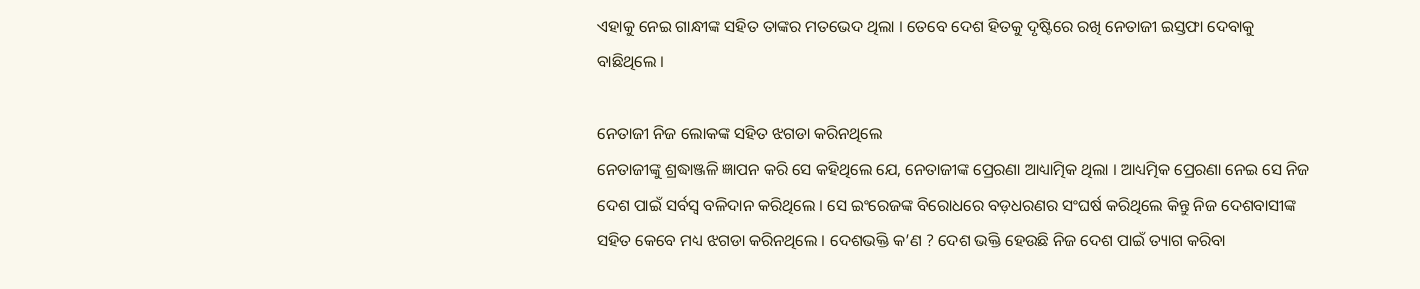ଏହାକୁ ନେଇ ଗାନ୍ଧୀଙ୍କ ସହିତ ତାଙ୍କର ମତଭେଦ ଥିଲା । ତେବେ ଦେଶ ହିତକୁ ଦୃଷ୍ଟିରେ ରଖି ନେତାଜୀ ଇସ୍ତଫା ଦେବାକୁ ବାଛିଥିଲେ ।

ନେତାଜୀ ନିଜ ଲୋକଙ୍କ ସହିତ ଝଗଡା କରିନଥିଲେ
ନେତାଜୀଙ୍କୁ ଶ୍ରଦ୍ଧାଞ୍ଜଳି ଜ୍ଞାପନ କରି ସେ କହିଥିଲେ ଯେ, ନେତାଜୀଙ୍କ ପ୍ରେରଣା ଆଧ୍ୟାତ୍ମିକ ଥିଲା । ଆଧ୍ୟତ୍ମିକ ପ୍ରେରଣା ନେଇ ସେ ନିଜ ଦେଶ ପାଇଁ ସର୍ବସ୍ୱ ବଳିଦାନ କରିଥିଲେ । ସେ ଇଂରେଜଙ୍କ ବିରୋଧରେ ବଡ଼ଧରଣର ସଂଘର୍ଷ କରିଥିଲେ କିନ୍ତୁ ନିଜ ଦେଶବାସୀଙ୍କ ସହିତ କେବେ ମଧ୍ୟ ଝଗଡା କରିନଥିଲେ । ଦେଶଭକ୍ତି କ’ଣ ? ଦେଶ ଭକ୍ତି ହେଉଛି ନିଜ ଦେଶ ପାଇଁ ତ୍ୟାଗ କରିବା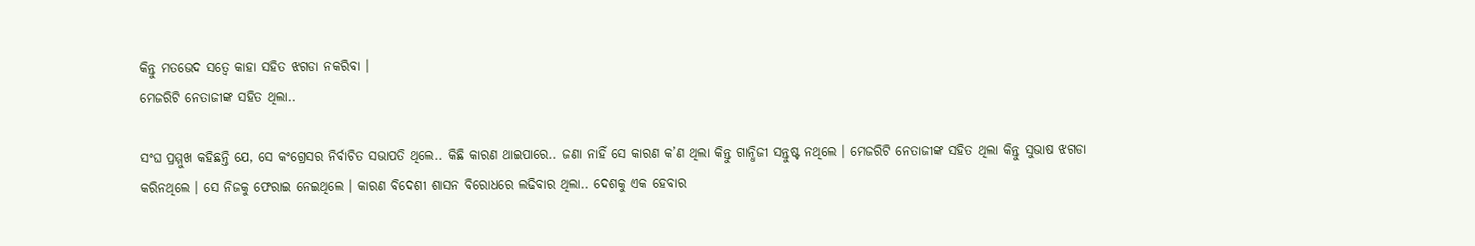କିନ୍ତୁ ମତଭେଦ ସତ୍ୱେ କାହା ସହିତ ଝଗଡା ନକରିବା ।
ମେଜରିଟି ନେତାଜୀଙ୍କ ସହିତ ଥିଲା..

ସଂଘ ପ୍ରମ୍ମୁଖ କହିଛନ୍ତି ଯେ, ସେ କଂଗ୍ରେସର ନିର୍ବାଚିତ ସଭାପତି ଥିଲେ.. କିଛି କାରଣ ଥାଇପାରେ.. ଜଣା ନାହିଁ ସେ କାରଣ କ’ଣ ଥିଲା କିନ୍ତୁ ଗାନ୍ଧିଜୀ ସନ୍ତୁଷ୍ଟ ନଥିଲେ । ମେଜରିଟି ନେତାଜୀଙ୍କ ସହିତ ଥିଲା କିନ୍ତୁ ସୁଭାଷ ଝଗଡା କରିନଥିଲେ । ସେ ନିଜକୁ ଫେରାଇ ନେଇଥିଲେ । କାରଣ ବିଦେଶୀ ଶାସନ ବିରୋଧରେ ଲଢିବାର ଥିଲା.. ଦେଶକୁ ଏକ ହେବାର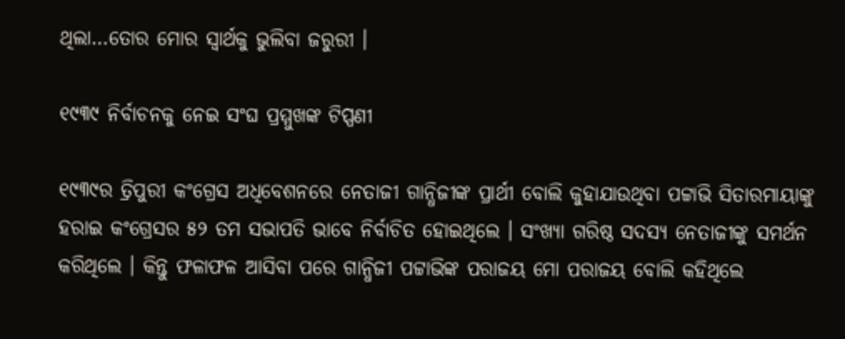ଥିଲା…ତୋର ମୋର ସ୍ୱାର୍ଥକୁ ଭୁଲିବା ଜରୁରୀ ।

୧୯୩୯ ନିର୍ବାଚନକୁ ନେଇ ସଂଘ ପ୍ରମ୍ମୁଖଙ୍କ ଟିପ୍ପଣୀ

୧୯୩୯ର ତ୍ରିପୁରୀ କଂଗ୍ରେସ ଅଧିବେଶନରେ ନେତାଜୀ ଗାନ୍ଧିଜୀଙ୍କ ପ୍ରାର୍ଥୀ ବୋଲି କୁହାଯାଉଥିବା ପଟ୍ଟାଭି ସିତାରମାୟାଙ୍କୁ ହରାଇ କଂଗ୍ରେସର ୫୨ ତମ ସଭାପତି ଭାବେ ନିର୍ବାଚିତ ହୋଇଥିଲେ । ସଂଖ୍ୟା ଗରିଷ୍ଠ ସଦସ୍ୟ ନେତାଜୀଙ୍କୁ ସମର୍ଥନ କରିଥିଲେ । କିନ୍ତୁ ଫଳାଫଳ ଆସିବା ପରେ ଗାନ୍ଧିଜୀ ପଟ୍ଟାଭିଙ୍କ ପରାଜୟ ମୋ ପରାଜୟ ବୋଲି କହିଥିଲେ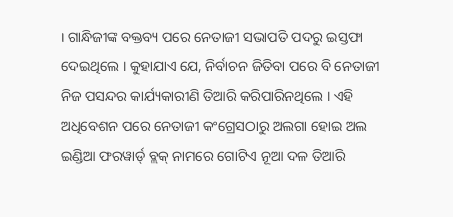। ଗାନ୍ଧିଜୀଙ୍କ ବକ୍ତବ୍ୟ ପରେ ନେତାଜୀ ସଭାପତି ପଦରୁ ଇସ୍ତଫା ଦେଇଥିଲେ । କୁହାଯାଏ ଯେ, ନିର୍ବାଚନ ଜିତିବା ପରେ ବି ନେତାଜୀ ନିଜ ପସନ୍ଦର କାର୍ଯ୍ୟକାରୀଣି ତିଆରି କରିପାରିନଥିଲେ । ଏହି ଅଧିବେଶନ ପରେ ନେତାଜୀ କଂଗ୍ରେସଠାରୁ ଅଲଗା ହୋଇ ଅଲ ଇଣ୍ଡିଆ ଫରୱାର୍ଡ୍ ବ୍ଲକ୍ ନାମରେ ଗୋଟିଏ ନୂଆ ଦଳ ତିଆରି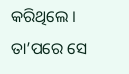କରିଥିଲେ । ତା’ପରେ ସେ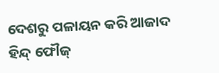ଦେଶରୁ ପଳାୟନ କରି ଆଜାଦ ହିନ୍ଦ୍ ଫୌଜ୍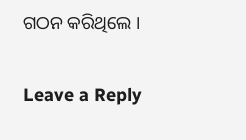ଗଠନ କରିଥିଲେ ।

Leave a Reply